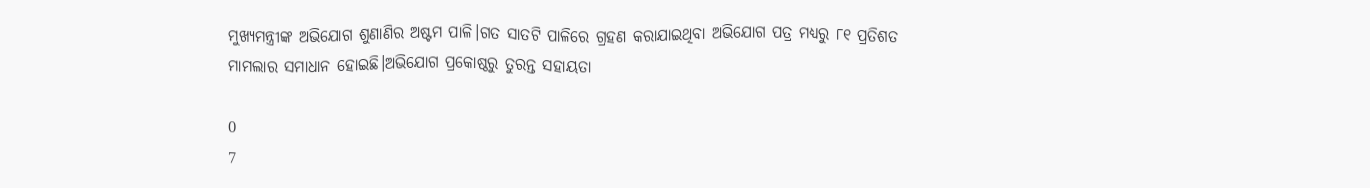ମୁଖ୍ୟମନ୍ତ୍ରୀଙ୍କ ଅଭିଯୋଗ ଶୁଣାଣିର ଅଷ୍ଟମ ପାଳି।ଗତ ସାତଟି ପାଳିରେ ଗ୍ରହଣ କରାଯାଇଥିବା ଅଭିଯୋଗ ପତ୍ର ମଧ୍ୟରୁ ୮୧ ପ୍ରତିଶତ ମାମଲାର ସମାଧାନ ହୋଇଛି।ଅଭିଯୋଗ ପ୍ରକୋଷ୍ଠରୁ ତୁରନ୍ତ ସହାୟତା

0
7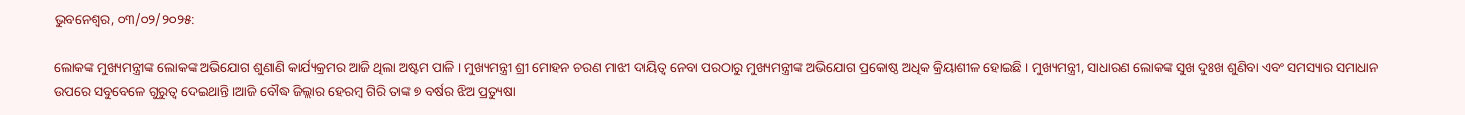ଭୁବନେଶ୍ୱର, ୦୩/୦୨/୨୦୨୫:

ଲୋକଙ୍କ ମୁଖ୍ୟମନ୍ତ୍ରୀଙ୍କ ଲୋକଙ୍କ ଅଭିଯୋଗ ଶୁଣାଣି କାର୍ଯ୍ୟକ୍ରମର ଆଜି ଥିଲା ଅଷ୍ଟମ ପାଳି । ମୁଖ୍ୟମନ୍ତ୍ରୀ ଶ୍ରୀ ମୋହନ ଚରଣ ମାଝୀ ଦାୟିତ୍ୱ ନେବା ପରଠାରୁ ମୁଖ୍ୟମନ୍ତ୍ରୀଙ୍କ ଅଭିଯୋଗ ପ୍ରକୋଷ୍ଠ ଅଧିକ କ୍ରିୟାଶୀଳ ହୋଇଛି । ମୁଖ୍ୟମନ୍ତ୍ରୀ, ସାଧାରଣ ଲୋକଙ୍କ ସୁଖ ଦୁଃଖ ଶୁଣିବା ଏବଂ ସମସ୍ୟାର ସମାଧାନ ଉପରେ ସବୁବେଳେ ଗୁରୁତ୍ୱ ଦେଇଥାନ୍ତି ।ଆଜି ବୌଦ୍ଧ ଜିଲ୍ଲାର ହେରମ୍ବ ଗିରି ତାଙ୍କ ୭ ବର୍ଷର ଝିଅ ପ୍ରତ୍ୟୁଷା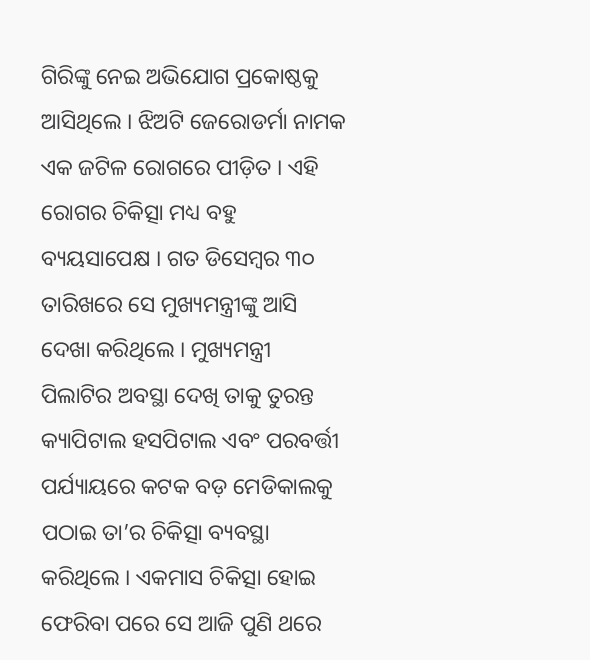ଗିରିଙ୍କୁ ନେଇ ଅଭିଯୋଗ ପ୍ରକୋଷ୍ଠକୁ ଆସିଥିଲେ । ଝିଅଟି ଜେରୋଡର୍ମା ନାମକ ଏକ ଜଟିଳ ରୋଗରେ ପୀଡ଼ିତ । ଏହି ରୋଗର ଚିକିତ୍ସା ମଧ୍ୟ ବହୁ ବ୍ୟୟସାପେକ୍ଷ । ଗତ ଡିସେମ୍ୱର ୩୦ ତାରିଖରେ ସେ ମୁଖ୍ୟମନ୍ତ୍ରୀଙ୍କୁ ଆସି ଦେଖା କରିଥିଲେ । ମୁଖ୍ୟମନ୍ତ୍ରୀ ପିଲାଟିର ଅବସ୍ଥା ଦେଖି ତାକୁ ତୁରନ୍ତ କ୍ୟାପିଟାଲ ହସପିଟାଲ ଏବଂ ପରବର୍ତ୍ତୀ ପର୍ଯ୍ୟାୟରେ କଟକ ବଡ଼ ମେଡିକାଲକୁ ପଠାଇ ତା’ର ଚିକିତ୍ସା ବ୍ୟବସ୍ଥା କରିଥିଲେ । ଏକମାସ ଚିକିତ୍ସା ହୋଇ ଫେରିବା ପରେ ସେ ଆଜି ପୁଣି ଥରେ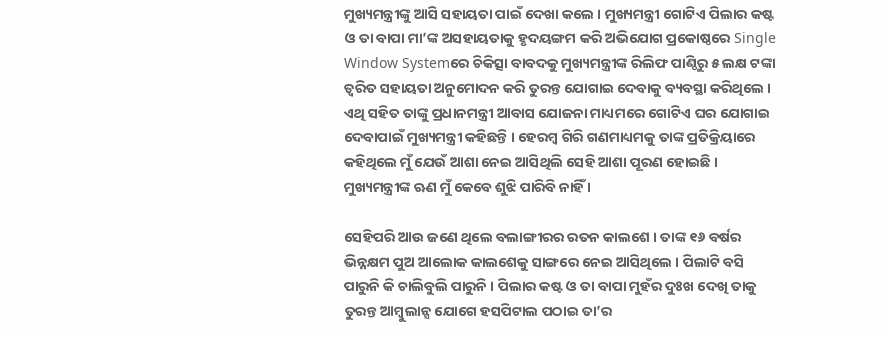ମୁଖ୍ୟମନ୍ତ୍ରୀଙ୍କୁ ଆସି ସହାୟତା ପାଇଁ ଦେଖା କଲେ । ମୁଖ୍ୟମନ୍ତ୍ରୀ ଗୋଟିଏ ପିଲାର କଷ୍ଟ ଓ ତା ବାପା ମା’ଙ୍କ ଅସହାୟତାକୁ ହୃଦୟଙ୍ଗମ କରି ଅଭିଯୋଗ ପ୍ରକୋଷ୍ଠରେ Single Window Systemରେ ଚିକିତ୍ସା ବାବଦକୁ ମୁଖ୍ୟମନ୍ତ୍ରୀଙ୍କ ରିଲିଫ ପାଣ୍ଠିରୁ ୫ ଲକ୍ଷ ଟଙ୍କା ତ୍ୱରିତ ସହାୟତା ଅନୁମୋଦନ କରି ତୁରନ୍ତ ଯୋଗାଇ ଦେବାକୁ ବ୍ୟବସ୍ଥା କରିଥିଲେ । ଏଥି ସହିତ ତାଙ୍କୁ ପ୍ରଧାନମନ୍ତ୍ରୀ ଆବାସ ଯୋଜନା ମାଧ୍ୟମରେ ଗୋଟିଏ ଘର ଯୋଗାଇ ଦେବାପାଇଁ ମୁଖ୍ୟମନ୍ତ୍ରୀ କହିଛନ୍ତି । ହେରମ୍ୱ ଗିରି ଗଣମାଧ୍ୟମକୁ ତାଙ୍କ ପ୍ରତିକ୍ରିୟାରେ କହିଥିଲେ ମୁଁ ଯେଉଁ ଆଶା ନେଇ ଆସିଥିଲି ସେହି ଆଶା ପୂରଣ ହୋଇଛି । ମୁଖ୍ୟମନ୍ତ୍ରୀଙ୍କ ଋଣ ମୁଁ କେବେ ଶୁଝି ପାରିବି ନାହିଁ ।

ସେହିପରି ଆଉ ଜଣେ ଥିଲେ ବଲାଙ୍ଗୀରର ରତନ କାଲଶେ । ତାଙ୍କ ୧୬ ବର୍ଷର ଭିନ୍ନକ୍ଷମ ପୁଅ ଆଲୋକ କାଲଶେକୁ ସାଙ୍ଗରେ ନେଇ ଆସିଥିଲେ । ପିଲାଟି ବସି ପାରୁନି କି ଚାଲିବୁଲି ପାରୁନି । ପିଲାର କଷ୍ଟ ଓ ତା ବାପା ମୁହଁର ଦୁଃଖ ଦେଖି ତାକୁ ତୁରନ୍ତ ଆମ୍ବୁଲାନ୍ସ ଯୋଗେ ହସପିଟାଲ ପଠାଇ ତା’ର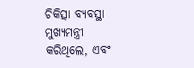ଚିକିତ୍ସା ବ୍ୟବସ୍ଥା ମୁଖ୍ୟମନ୍ତ୍ରୀ କରିଥିଲେ, ଏବଂ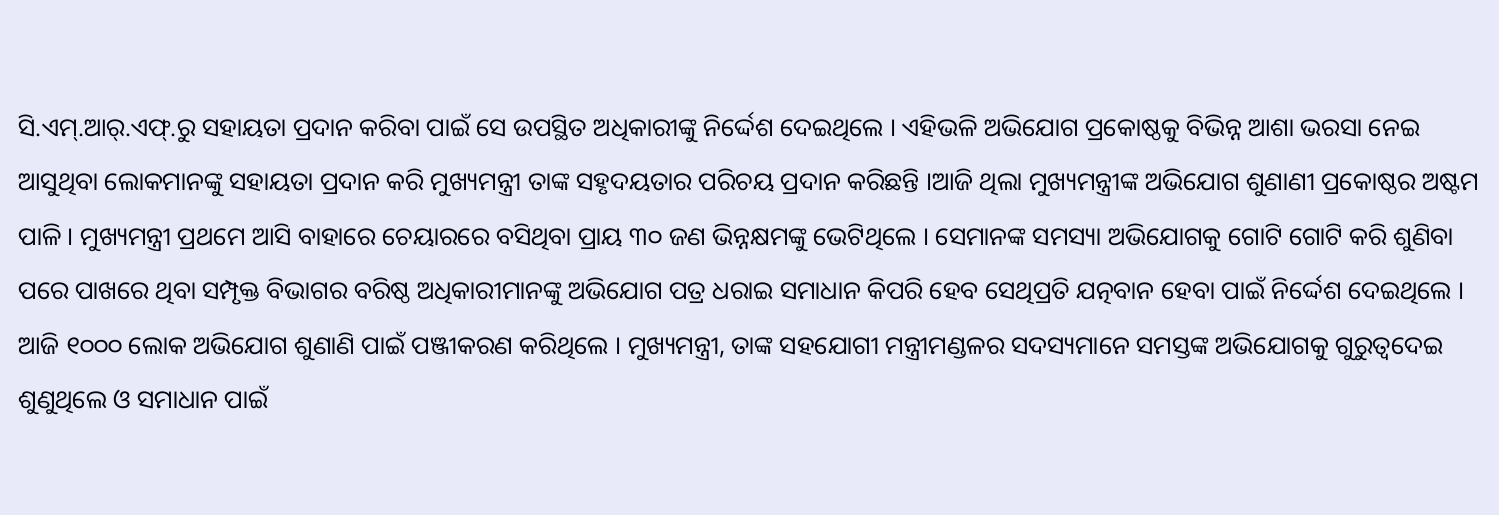ସି.ଏମ୍‍.ଆର୍‍.ଏଫ୍‍.ରୁ ସହାୟତା ପ୍ରଦାନ କରିବା ପାଇଁ ସେ ଉପସ୍ଥିତ ଅଧିକାରୀଙ୍କୁ ନିର୍ଦ୍ଦେଶ ଦେଇଥିଲେ । ଏହିଭଳି ଅଭିଯୋଗ ପ୍ରକୋଷ୍ଠକୁ ବିଭିନ୍ନ ଆଶା ଭରସା ନେଇ ଆସୁଥିବା ଲୋକମାନଙ୍କୁ ସହାୟତା ପ୍ରଦାନ କରି ମୁଖ୍ୟମନ୍ତ୍ରୀ ତାଙ୍କ ସହୃଦୟତାର ପରିଚୟ ପ୍ରଦାନ କରିଛନ୍ତି ।ଆଜି ଥିଲା ମୁଖ୍ୟମନ୍ତ୍ରୀଙ୍କ ଅଭିଯୋଗ ଶୁଣାଣୀ ପ୍ରକୋଷ୍ଠର ଅଷ୍ଟମ ପାଳି । ମୁଖ୍ୟମନ୍ତ୍ରୀ ପ୍ରଥମେ ଆସି ବାହାରେ ଚେୟାରରେ ବସିଥିବା ପ୍ରାୟ ୩୦ ଜଣ ଭିନ୍ନକ୍ଷମଙ୍କୁ ଭେଟିଥିଲେ । ସେମାନଙ୍କ ସମସ୍ୟା ଅଭିଯୋଗକୁ ଗୋଟି ଗୋଟି କରି ଶୁଣିବା ପରେ ପାଖରେ ଥିବା ସମ୍ପୃକ୍ତ ବିଭାଗର ବରିଷ୍ଠ ଅଧିକାରୀମାନଙ୍କୁ ଅଭିଯୋଗ ପତ୍ର ଧରାଇ ସମାଧାନ କିପରି ହେବ ସେଥିପ୍ରତି ଯତ୍ନବାନ ହେବା ପାଇଁ ନିର୍ଦ୍ଦେଶ ଦେଇଥିଲେ ।
ଆଜି ୧୦୦୦ ଲୋକ ଅଭିଯୋଗ ଶୁଣାଣି ପାଇଁ ପଞ୍ଜୀକରଣ କରିଥିଲେ । ମୁଖ୍ୟମନ୍ତ୍ରୀ, ତାଙ୍କ ସହଯୋଗୀ ମନ୍ତ୍ରୀମଣ୍ଡଳର ସଦସ୍ୟମାନେ ସମସ୍ତଙ୍କ ଅଭିଯୋଗକୁ ଗୁରୁତ୍ୱଦେଇ ଶୁଣୁଥିଲେ ଓ ସମାଧାନ ପାଇଁ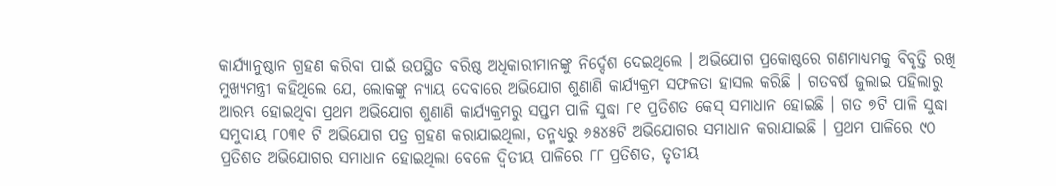କାର୍ଯ୍ୟାନୁଷ୍ଠାନ ଗ୍ରହଣ କରିବା ପାଇଁ ଉପସ୍ଥିତ ବରିଷ୍ଠ ଅଧିକାରୀମାନଙ୍କୁ ନିର୍ଦ୍ଦେଶ ଦେଇଥିଲେ । ଅଭିଯୋଗ ପ୍ରକୋଷ୍ଠରେ ଗଣମାଧ୍ୟମକୁ ବିବୃତ୍ତି ରଖି ମୁଖ୍ୟମନ୍ତ୍ରୀ କହିଥିଲେ ଯେ, ଲୋକଙ୍କୁ ନ୍ୟାୟ ଦେବାରେ ଅଭିଯୋଗ ଶୁଣାଣି କାର୍ଯ୍ୟକ୍ରମ ସଫଳତା ହାସଲ କରିଛି । ଗତବର୍ଷ ଜୁଲାଇ ପହିଲାରୁ ଆରମ୍ଭ ହୋଇଥିବା ପ୍ରଥମ ଅଭିଯୋଗ ଶୁଣାଣି କାର୍ଯ୍ୟକ୍ରମରୁ ସପ୍ତମ ପାଳି ସୁଦ୍ଧା ୮୧ ପ୍ରତିଶତ କେସ୍ ସମାଧାନ ହୋଇଛି । ଗତ ୭ଟି ପାଳି ସୁଦ୍ଧା ସମୁଦାୟ ୮୦୩୧ ଟି ଅଭିଯୋଗ ପତ୍ର ଗ୍ରହଣ କରାଯାଇଥିଲା, ତନ୍ମଧ୍ୟରୁ ୬୫୪୫ଟି ଅଭିଯୋଗର ସମାଧାନ କରାଯାଇଛି । ପ୍ରଥମ ପାଳିରେ ୯୦ ପ୍ରତିଶତ ଅଭିଯୋଗର ସମାଧାନ ହୋଇଥିଲା ବେଳେ ଦ୍ୱିତୀୟ ପାଳିରେ ୮୮ ପ୍ରତିଶତ, ତୃତୀୟ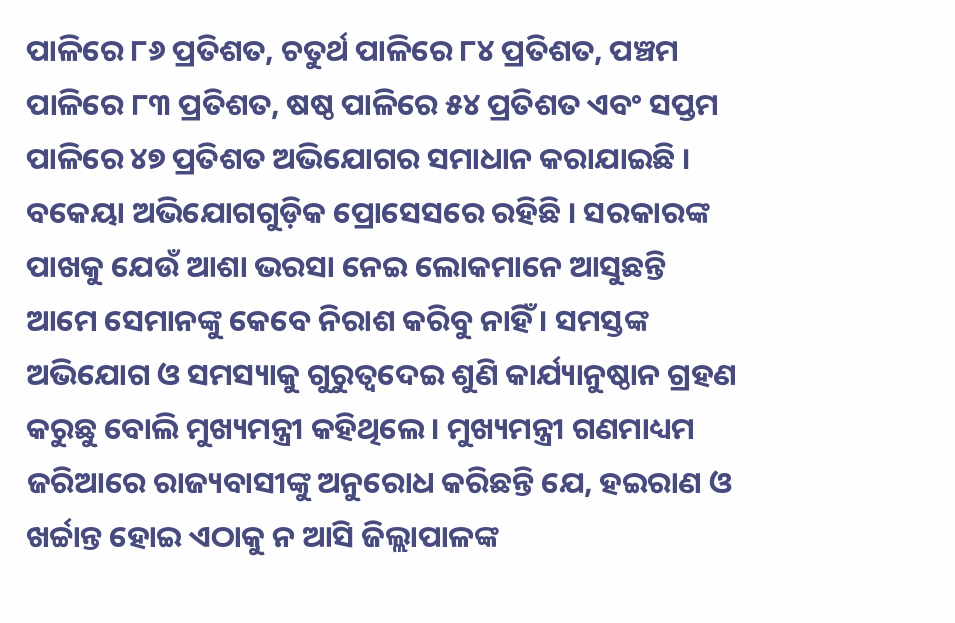ପାଳିରେ ୮୬ ପ୍ରତିଶତ, ଚତୁର୍ଥ ପାଳିରେ ୮୪ ପ୍ରତିଶତ, ପଞ୍ଚମ ପାଳିରେ ୮୩ ପ୍ରତିଶତ, ଷଷ୍ଠ ପାଳିରେ ୫୪ ପ୍ରତିଶତ ଏବଂ ସପ୍ତମ ପାଳିରେ ୪୭ ପ୍ରତିଶତ ଅଭିଯୋଗର ସମାଧାନ କରାଯାଇଛି । ବକେୟା ଅଭିଯୋଗଗୁଡ଼ିକ ପ୍ରୋସେସରେ ରହିଛି । ସରକାରଙ୍କ ପାଖକୁ ଯେଉଁ ଆଶା ଭରସା ନେଇ ଲୋକମାନେ ଆସୁଛନ୍ତି ଆମେ ସେମାନଙ୍କୁ କେବେ ନିରାଶ କରିବୁ ନାହିଁ । ସମସ୍ତଙ୍କ ଅଭିଯୋଗ ଓ ସମସ୍ୟାକୁ ଗୁରୁତ୍ୱଦେଇ ଶୁଣି କାର୍ଯ୍ୟାନୁଷ୍ଠାନ ଗ୍ରହଣ କରୁଛୁ ବୋଲି ମୁଖ୍ୟମନ୍ତ୍ରୀ କହିଥିଲେ । ମୁଖ୍ୟମନ୍ତ୍ରୀ ଗଣମାଧ୍ୟମ ଜରିଆରେ ରାଜ୍ୟବାସୀଙ୍କୁ ଅନୁରୋଧ କରିଛନ୍ତି ଯେ, ହଇରାଣ ଓ ଖର୍ଚ୍ଚାନ୍ତ ହୋଇ ଏଠାକୁ ନ ଆସି ଜିଲ୍ଲାପାଳଙ୍କ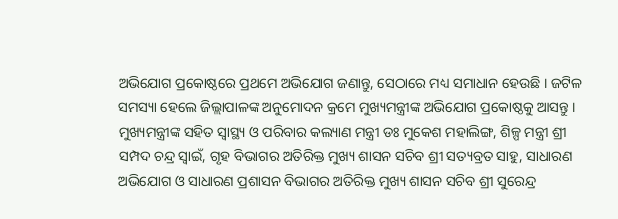ଅଭିଯୋଗ ପ୍ରକୋଷ୍ଠରେ ପ୍ରଥମେ ଅଭିଯୋଗ ଜଣାନ୍ତୁ, ସେଠାରେ ମଧ୍ୟ ସମାଧାନ ହେଉଛି । ଜଟିଳ ସମସ୍ୟା ହେଲେ ଜିଲ୍ଲାପାଳଙ୍କ ଅନୁମୋଦନ କ୍ରମେ ମୁଖ୍ୟମନ୍ତ୍ରୀଙ୍କ ଅଭିଯୋଗ ପ୍ରକୋଷ୍ଠକୁ ଆସନ୍ତୁ । ମୁଖ୍ୟମନ୍ତ୍ରୀଙ୍କ ସହିତ ସ୍ୱାସ୍ଥ୍ୟ ଓ ପରିବାର କଲ୍ୟାଣ ମନ୍ତ୍ରୀ ଡଃ ମୁକେଶ ମହାଲିଙ୍ଗ, ଶିଳ୍ପ ମନ୍ତ୍ରୀ ଶ୍ରୀ ସମ୍ପଦ ଚନ୍ଦ୍ର ସ୍ୱାଇଁ, ଗୃହ ବିଭାଗର ଅତିରିକ୍ତ ମୁଖ୍ୟ ଶାସନ ସଚିବ ଶ୍ରୀ ସତ୍ୟବ୍ରତ ସାହୁ, ସାଧାରଣ ଅଭିଯୋଗ ଓ ସାଧାରଣ ପ୍ରଶାସନ ବିଭାଗର ଅତିରିକ୍ତ ମୁଖ୍ୟ ଶାସନ ସଚିବ ଶ୍ରୀ ସୁରେନ୍ଦ୍ର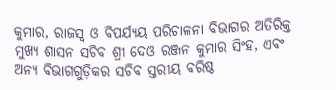କୁମାର, ରାଜସ୍ୱ ଓ ବିପର୍ଯ୍ୟୟ ପରିଚାଳନା ବିଭାଗର ଅତିରିକ୍ତ ମୁଖ୍ୟ ଶାସନ ସଚିବ ଶ୍ରୀ ଦେଓ ରଞ୍ଜନ କୁମାର ସିଂହ, ଏବଂ ଅନ୍ୟ ବିଭାଗଗୁଡ଼ିକର ସଚିବ ସ୍ତରୀୟ ବରିଷ୍ଠ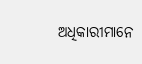ଅଧିକାରୀମାନେ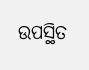ଉପସ୍ଥିତ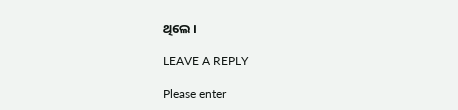ଥିଲେ ।

LEAVE A REPLY

Please enter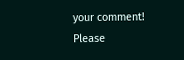your comment!
Please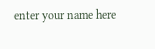enter your name here